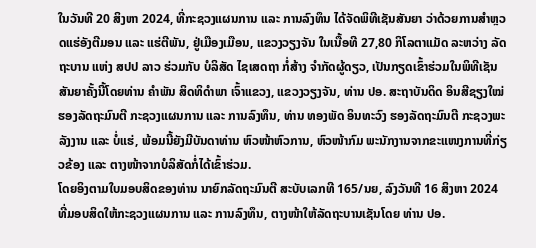ໃນວັນທີ 20 ສິງຫາ 2024, ທີ່ກະຊວງແຜນການ ແລະ ການລົງທຶນ ໄດ້ຈັດພິທີເຊັນສັນຍາ ວ່າດ້ວຍການສຳຫຼວດແຮ່ອັງຕີມອນ ແລະ ແຮ່ຕີພັນ, ຢູ່ເມືອງເມືອນ, ແຂວງວຽງຈັນ ໃນເນື້ອທີ 27,80 ກິໂລຕາແມັດ ລະຫວ່າງ ລັດຖະບານ ແຫ່ງ ສປປ ລາວ ຮ່ວມກັບ ບໍລິສັດ ໄຊເສດຖາ ກໍ່ສ້າງ ຈຳກັດຜູ້ດຽວ, ເປັນກຽດເຂົ້າຮ່ວມໃນພິທີເຊັນສັນຍາຄັ້ງນີ້ໂດຍທ່ານ ຄຳພັນ ສິດທິດຳພາ ເຈົ້າແຂວງ, ແຂວງວຽງຈັນ, ທ່ານ ປອ. ສະຖາບັນດິດ ອິນສີຊຽງໃໝ່ ຮອງລັດຖະມົນຕີ ກະຊວງແຜນການ ແລະ ການລົງທຶນ, ທ່ານ ທອງພັດ ອິນທະວົງ ຮອງລັດຖະມົນຕີ ກະຊວງພະລັງງານ ແລະ ບໍ່ແຮ່, ພ້ອມນີ້ຍັງມີບັນດາທ່ານ ຫົວໜ້າຫົວການ, ຫົວໜ້າກົມ ພະນັກງານຈາກຂະແໜງການທີ່ກ່ຽວຂ້ອງ ແລະ ຕາງໜ້າຈາກບໍລິສັດກໍ່ໄດ້ເຂົ້າຮ່ວມ.
ໂດຍອິງຕາມໃບມອບສິດຂອງທ່ານ ນາຍົກລັດຖະມົນຕີ ສະບັບເລກທີ 165/ນຍ, ລົງວັນທີ 16 ສິງຫາ 2024 ທີ່ມອບສິດໃຫ້ກະຊວງແຜນການ ແລະ ການລົງທຶນ, ຕາງໜ້າໃຫ້ລັດຖະບານເຊັນໂດຍ ທ່ານ ປອ.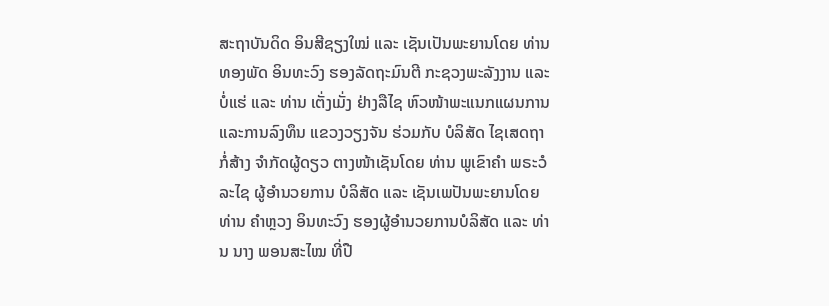ສະຖາບັນດິດ ອິນສີຊຽງໃໝ່ ແລະ ເຊັນເປັນພະຍານໂດຍ ທ່ານ ທອງພັດ ອິນທະວົງ ຮອງລັດຖະມົນຕີ ກະຊວງພະລັງງານ ແລະ ບໍ່ແຮ່ ແລະ ທ່ານ ເຕັ່ງເມັ່ງ ຢ່າງລືໄຊ ຫົວໜ້າພະແນກແຜນການ ແລະການລົງທຶນ ແຂວງວຽງຈັນ ຮ່ວມກັບ ບໍລິສັດ ໄຊເສດຖາ ກໍ່ສ້າງ ຈຳກັດຜູ້ດຽວ ຕາງໜ້າເຊັນໂດຍ ທ່ານ ພູເຂົາຄຳ ພຣະວໍລະໄຊ ຜູ້ອຳນວຍການ ບໍລິສັດ ແລະ ເຊັນເພປັນພະຍານໂດຍ ທ່ານ ຄຳຫຼວງ ອິນທະວົງ ຮອງຜູ້ອຳນວຍການບໍລິສັດ ແລະ ທ່ານ ນາງ ພອນສະໄໝ ທີ່ປື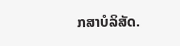ກສາບໍລິສັດ.